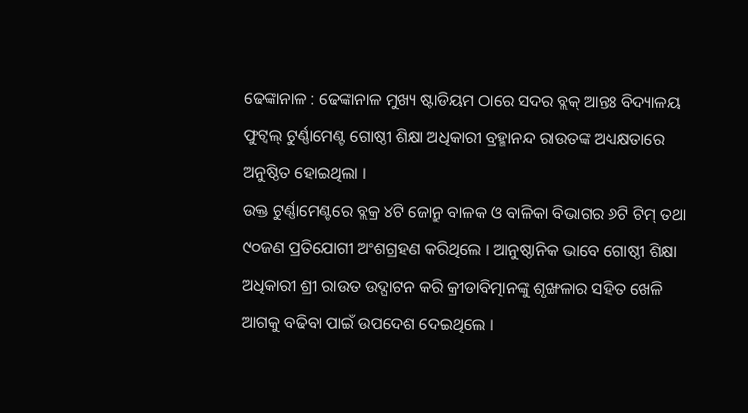ଢେଙ୍କାନାଳ : ଢେଙ୍କାନାଳ ମୁଖ୍ୟ ଷ୍ଟାଡିୟମ ଠାରେ ସଦର ବ୍ଲକ୍ ଆନ୍ତଃ ବିଦ୍ୟାଳୟ ଫୁଟ୍ବଲ୍ ଟୁର୍ଣ୍ଣାମେଣ୍ଟ ଗୋଷ୍ଠୀ ଶିକ୍ଷା ଅଧିକାରୀ ବ୍ରହ୍ମାନନ୍ଦ ରାଉତଙ୍କ ଅଧ୍ୟକ୍ଷତାରେ ଅନୁଷ୍ଠିତ ହୋଇଥିଲା ।
ଉକ୍ତ ଟୁର୍ଣ୍ଣାମେଣ୍ଟରେ ବ୍ଲକ୍ର ୪ଟି ଜୋନ୍ରୁ ବାଳକ ଓ ବାଳିକା ବିଭାଗର ୬ଟି ଟିମ୍ ତଥା ୯୦ଜଣ ପ୍ରତିଯୋଗୀ ଅଂଶଗ୍ରହଣ କରିଥିଲେ । ଆନୁଷ୍ଠାନିକ ଭାବେ ଗୋଷ୍ଠୀ ଶିକ୍ଷା ଅଧିକାରୀ ଶ୍ରୀ ରାଉତ ଉଦ୍ଘାଟନ କରି କ୍ରୀଡାବିତ୍ମାନଙ୍କୁ ଶୃଙ୍ଖଳାର ସହିତ ଖେଳି ଆଗକୁ ବଢିବା ପାଇଁ ଉପଦେଶ ଦେଇଥିଲେ ।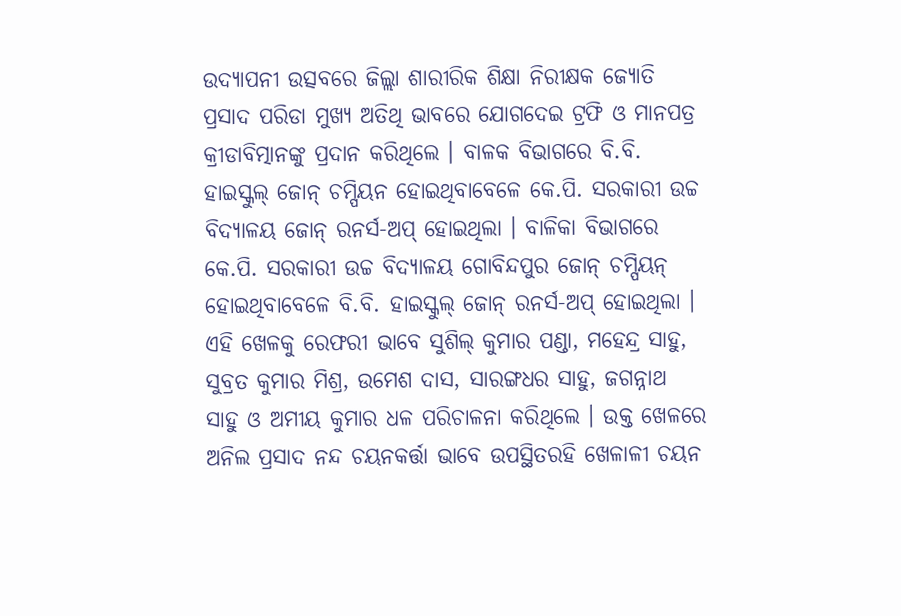ଉଦ୍ଯାପନୀ ଉତ୍ସବରେ ଜିଲ୍ଲା ଶାରୀରିକ ଶିକ୍ଷା ନିରୀକ୍ଷକ ଜ୍ୟୋତି ପ୍ରସାଦ ପରିଡା ମୁଖ୍ୟ ଅତିଥି ଭାବରେ ଯୋଗଦେଇ ଟ୍ରଫି ଓ ମାନପତ୍ର କ୍ରୀଡାବିତ୍ମାନଙ୍କୁ ପ୍ରଦାନ କରିଥିଲେ । ବାଳକ ବିଭାଗରେ ବି.ବି. ହାଇସ୍କୁଲ୍ ଜୋନ୍ ଚମ୍ପିୟନ ହୋଇଥିବାବେଳେ କେ.ପି. ସରକାରୀ ଉଚ୍ଚ ବିଦ୍ୟାଳୟ ଜୋନ୍ ରନର୍ସ-ଅପ୍ ହୋଇଥିଲା । ବାଳିକା ବିଭାଗରେ କେ.ପି. ସରକାରୀ ଉଚ୍ଚ ବିଦ୍ୟାଳୟ ଗୋବିନ୍ଦପୁର ଜୋନ୍ ଚମ୍ପିୟନ୍ ହୋଇଥିବାବେଳେ ବି.ବି. ହାଇସ୍କୁଲ୍ ଜୋନ୍ ରନର୍ସ-ଅପ୍ ହୋଇଥିଲା ।
ଏହି ଖେଳକୁ ରେଫରୀ ଭାବେ ସୁଶିଲ୍ କୁମାର ପଣ୍ଡା, ମହେନ୍ଦ୍ର ସାହୁ, ସୁବ୍ରତ କୁମାର ମିଶ୍ର, ଉମେଶ ଦାସ, ସାରଙ୍ଗଧର ସାହୁ, ଜଗନ୍ନାଥ ସାହୁ ଓ ଅମୀୟ କୁମାର ଧଳ ପରିଚାଳନା କରିଥିଲେ । ଉକ୍ତ ଖେଳରେ ଅନିଲ ପ୍ରସାଦ ନନ୍ଦ ଚୟନକର୍ତ୍ତା ଭାବେ ଉପସ୍ଥିତରହି ଖେଳାଳୀ ଚୟନ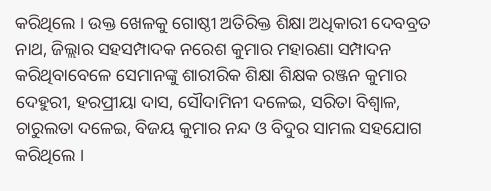କରିଥିଲେ । ଉକ୍ତ ଖେଳକୁ ଗୋଷ୍ଠୀ ଅତିରିକ୍ତ ଶିକ୍ଷା ଅଧିକାରୀ ଦେବବ୍ରତ ନାଥ, ଜିଲ୍ଲାର ସହସମ୍ପାଦକ ନରେଶ କୁମାର ମହାରଣା ସମ୍ପାଦନ କରିଥିବାବେଳେ ସେମାନଙ୍କୁ ଶାରୀରିକ ଶିକ୍ଷା ଶିକ୍ଷକ ରଞ୍ଜନ କୁମାର ଦେହୁରୀ, ହରପ୍ରୀୟା ଦାସ, ସୌଦାମିନୀ ଦଳେଇ, ସରିତା ବିଶ୍ୱାଳ, ଚାରୁଲତା ଦଳେଇ, ବିଜୟ କୁମାର ନନ୍ଦ ଓ ବିଦୁର ସାମଲ ସହଯୋଗ କରିଥିଲେ ।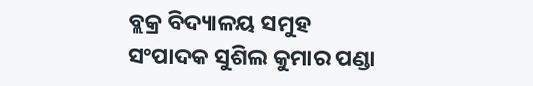ବ୍ଲକ୍ର ବିଦ୍ୟାଳୟ ସମୁହ ସଂପାଦକ ସୁଶିଲ କୁମାର ପଣ୍ଡା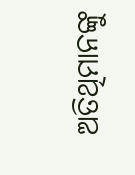ଅତିଥିମାନଙ୍କୁ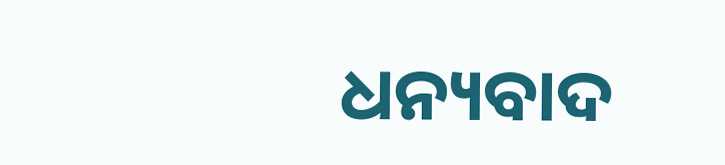ଧନ୍ୟବାଦ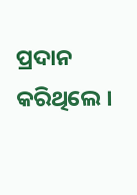ପ୍ରଦାନ କରିଥିଲେ ।